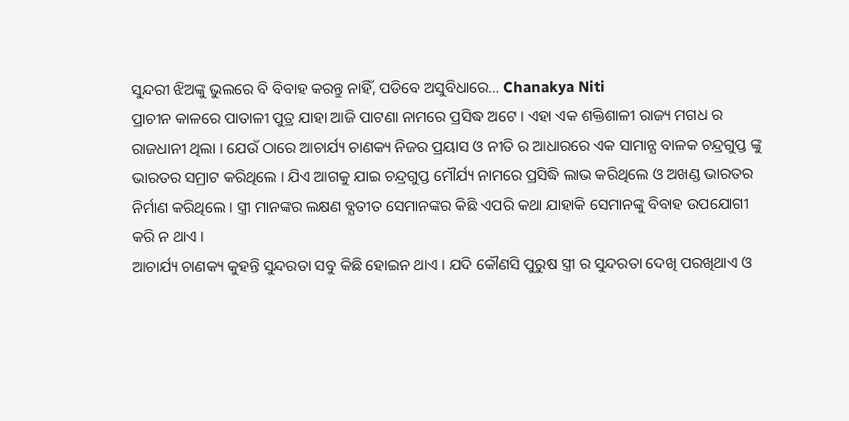ସୁନ୍ଦରୀ ଝିଅଙ୍କୁ ଭୁଲରେ ବି ବିବାହ କରନ୍ତୁ ନାହିଁ, ପଡିବେ ଅସୁବିଧାରେ… Chanakya Niti
ପ୍ରାଚୀନ କାଳରେ ପାତାଳୀ ପୁତ୍ର ଯାହା ଆଜି ପାଟଣା ନାମରେ ପ୍ରସିଦ୍ଧ ଅଟେ । ଏହା ଏକ ଶକ୍ତିଶାଳୀ ରାଜ୍ୟ ମଗଧ ର ରାଜଧାନୀ ଥିଲା । ଯେଉଁ ଠାରେ ଆଚାର୍ଯ୍ୟ ଚାଣକ୍ୟ ନିଜର ପ୍ରୟାସ ଓ ନୀତି ର ଆଧାରରେ ଏକ ସାମାନ୍ଯ ବାଳକ ଚନ୍ଦ୍ରଗୁପ୍ତ ଙ୍କୁ ଭାରତର ସମ୍ରାଟ କରିଥିଲେ । ଯିଏ ଆଗକୁ ଯାଇ ଚନ୍ଦ୍ରଗୁପ୍ତ ମୌର୍ଯ୍ୟ ନାମରେ ପ୍ରସିଦ୍ଧି ଲାଭ କରିଥିଲେ ଓ ଅଖଣ୍ଡ ଭାରତର ନିର୍ମାଣ କରିଥିଲେ । ସ୍ତ୍ରୀ ମାନଙ୍କର ଲକ୍ଷଣ ବ୍ଯତୀତ ସେମାନଙ୍କର କିଛି ଏପରି କଥା ଯାହାକି ସେମାନଙ୍କୁ ବିବାହ ଉପଯୋଗୀ କରି ନ ଥାଏ ।
ଆଚାର୍ଯ୍ୟ ଚାଣକ୍ୟ କୁହନ୍ତି ସୁନ୍ଦରତା ସବୁ କିଛି ହୋଇନ ଥାଏ । ଯଦି କୌଣସି ପୁରୁଷ ସ୍ତ୍ରୀ ର ସୁନ୍ଦରତା ଦେଖି ପରଖିଥାଏ ଓ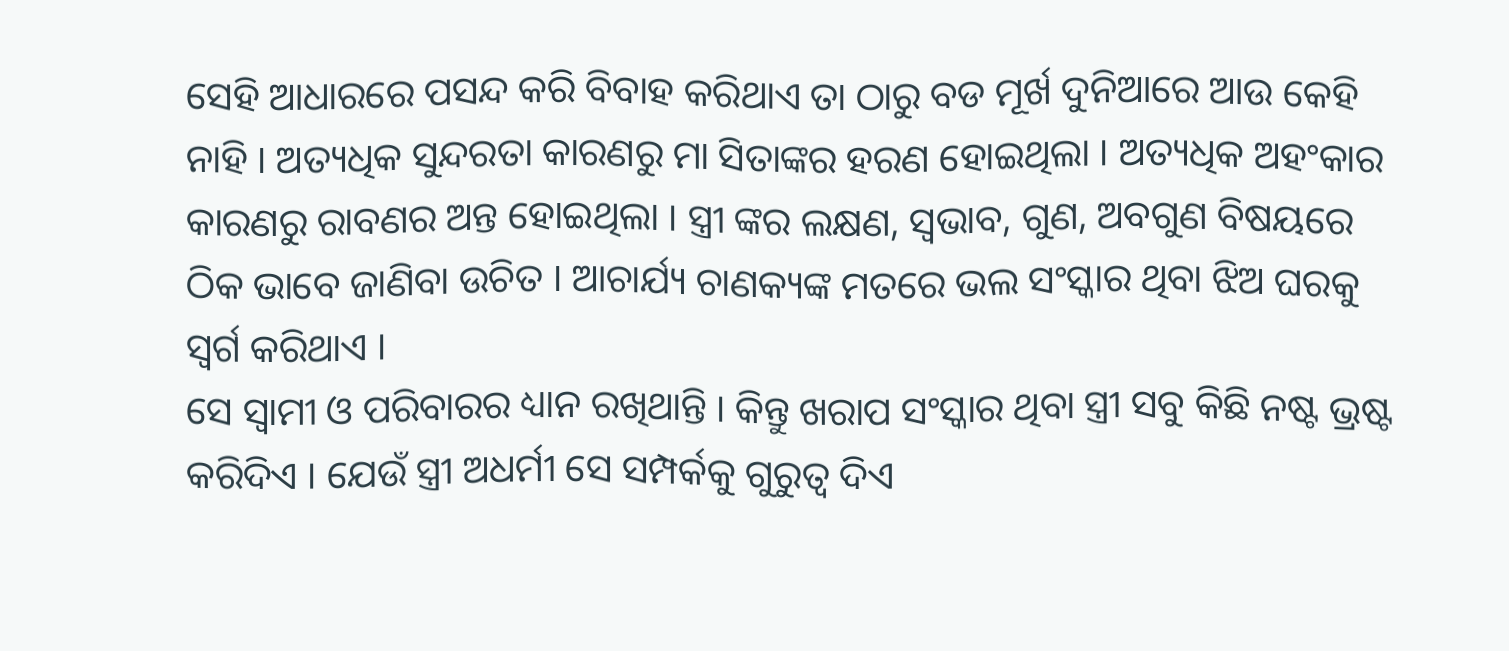ସେହି ଆଧାରରେ ପସନ୍ଦ କରି ବିବାହ କରିଥାଏ ତା ଠାରୁ ବଡ ମୂର୍ଖ ଦୁନିଆରେ ଆଉ କେହି ନାହି । ଅତ୍ୟଧିକ ସୁନ୍ଦରତା କାରଣରୁ ମା ସିତାଙ୍କର ହରଣ ହୋଇଥିଲା । ଅତ୍ୟଧିକ ଅହଂକାର କାରଣରୁ ରାବଣର ଅନ୍ତ ହୋଇଥିଲା । ସ୍ତ୍ରୀ ଙ୍କର ଲକ୍ଷଣ, ସ୍ବଭାବ, ଗୁଣ, ଅବଗୁଣ ବିଷୟରେ ଠିକ ଭାବେ ଜାଣିବା ଉଚିତ । ଆଚାର୍ଯ୍ୟ ଚାଣକ୍ୟଙ୍କ ମତରେ ଭଲ ସଂସ୍କାର ଥିବା ଝିଅ ଘରକୁ ସ୍ଵର୍ଗ କରିଥାଏ ।
ସେ ସ୍ଵାମୀ ଓ ପରିବାରର ଧ୍ୟାନ ରଖିଥାନ୍ତି । କିନ୍ତୁ ଖରାପ ସଂସ୍କାର ଥିବା ସ୍ତ୍ରୀ ସବୁ କିଛି ନଷ୍ଟ ଭ୍ରଷ୍ଟ କରିଦିଏ । ଯେଉଁ ସ୍ତ୍ରୀ ଅଧର୍ମୀ ସେ ସମ୍ପର୍କକୁ ଗୁରୁତ୍ଵ ଦିଏ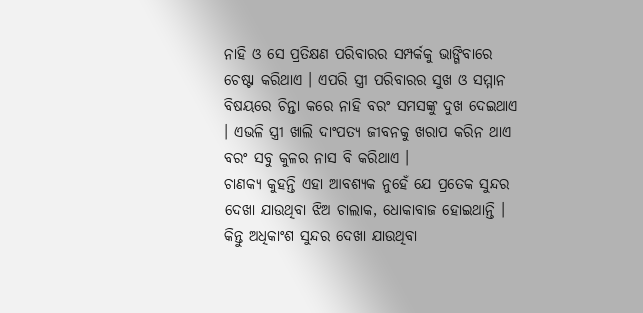ନାହି ଓ ସେ ପ୍ରତିକ୍ଷଣ ପରିବାରର ସମ୍ପର୍କକୁ ଭାଙ୍ଗିବାରେ ଚେଷ୍ଟା କରିଥାଏ । ଏପରି ସ୍ତ୍ରୀ ପରିବାରର ସୁଖ ଓ ସମ୍ମାନ ବିଷୟରେ ଚିନ୍ତା କରେ ନାହି ବରଂ ସମସଙ୍କୁ ଦୁଖ ଦେଇଥାଏ । ଏଭଳି ସ୍ତ୍ରୀ ଖାଲି ଦାଂପତ୍ଯ ଜୀବନକୁ ଖରାପ କରିନ ଥାଏ ବରଂ ସବୁ କୁଳର ନାସ ବି କରିଥାଏ ।
ଚାଣକ୍ୟ କୁହନ୍ତି ଏହା ଆବଶ୍ୟକ ନୁହେଁ ଯେ ପ୍ରତେକ ସୁନ୍ଦର ଦେଖା ଯାଉଥିବା ଝିଅ ଚାଲାକ, ଧୋକାବାଜ ହୋଇଥାନ୍ତି । କିନ୍ତୁ ଅଧିକାଂଶ ସୁନ୍ଦର ଦେଖା ଯାଉଥିବା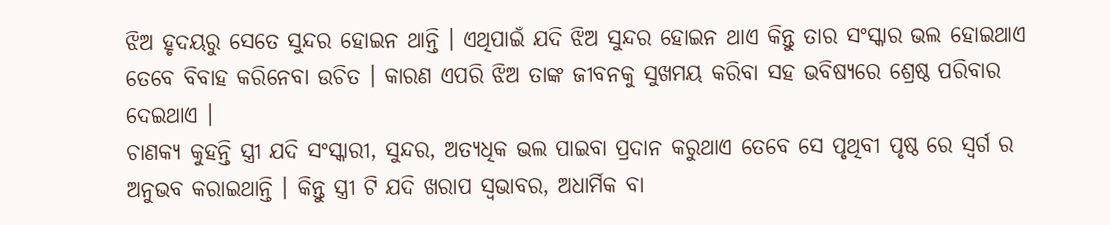ଝିଅ ହୃଦୟରୁ ସେତେ ସୁନ୍ଦର ହୋଇନ ଥାନ୍ତି । ଏଥିପାଇଁ ଯଦି ଝିଅ ସୁନ୍ଦର ହୋଇନ ଥାଏ କିନ୍ତୁ ତାର ସଂସ୍କାର ଭଲ ହୋଇଥାଏ ତେବେ ବିବାହ କରିନେବା ଉଚିତ । କାରଣ ଏପରି ଝିଅ ତାଙ୍କ ଜୀବନକୁ ସୁଖମୟ କରିବା ସହ ଭବିଷ୍ୟରେ ଶ୍ରେଷ୍ଠ ପରିବାର ଦେଇଥାଏ ।
ଚାଣକ୍ୟ କୁହନ୍ତି ସ୍ତ୍ରୀ ଯଦି ସଂସ୍କାରୀ, ସୁନ୍ଦର, ଅତ୍ୟଧିକ ଭଲ ପାଇବା ପ୍ରଦାନ କରୁଥାଏ ତେବେ ସେ ପୃଥିବୀ ପୃଷ୍ଠ ରେ ସ୍ଵର୍ଗ ର ଅନୁଭବ କରାଇଥାନ୍ତି । କିନ୍ତୁ ସ୍ତ୍ରୀ ଟି ଯଦି ଖରାପ ସ୍ଵଭାବର, ଅଧାର୍ମିକ ବା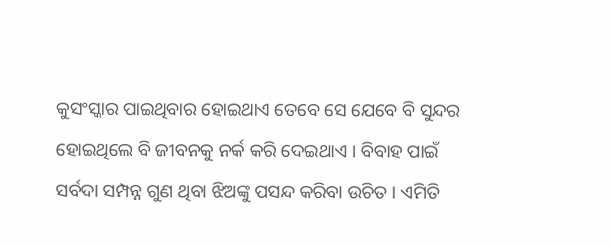କୁସଂସ୍କାର ପାଇଥିବାର ହୋଇଥାଏ ତେବେ ସେ ଯେବେ ବି ସୁନ୍ଦର ହୋଇଥିଲେ ବି ଜୀବନକୁ ନର୍କ କରି ଦେଇଥାଏ । ବିବାହ ପାଇଁ ସର୍ବଦା ସମ୍ପନ୍ନ ଗୁଣ ଥିବା ଝିଅଙ୍କୁ ପସନ୍ଦ କରିବା ଉଚିତ । ଏମିତି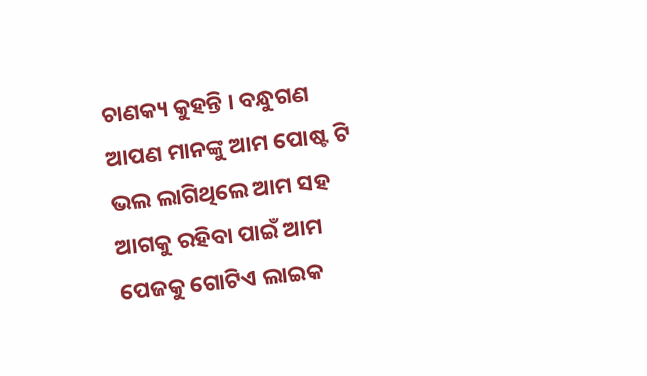ଚାଣକ୍ୟ କୁହନ୍ତି । ବନ୍ଧୁଗଣ ଆପଣ ମାନଙ୍କୁ ଆମ ପୋଷ୍ଟ ଟି ଭଲ ଲାଗିଥିଲେ ଆମ ସହ ଆଗକୁ ରହିବା ପାଇଁ ଆମ ପେଜକୁ ଗୋଟିଏ ଲାଇକ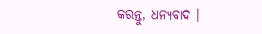କରନ୍ତୁ, ଧନ୍ୟବାଦ ।